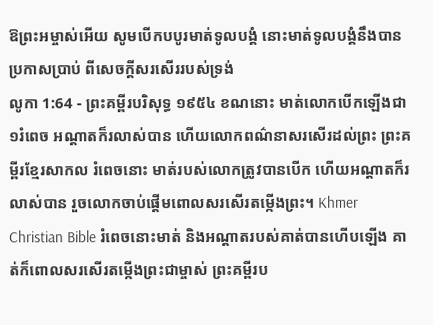ឱព្រះអម្ចាស់អើយ សូមបើកបបូរមាត់ទូលបង្គំ នោះមាត់ទូលបង្គំនឹងបានប្រកាសប្រាប់ ពីសេចក្ដីសរសើររបស់ទ្រង់
លូកា 1:64 - ព្រះគម្ពីរបរិសុទ្ធ ១៩៥៤ ខណនោះ មាត់លោកបើកឡើងជា១រំពេច អណ្តាតក៏រលាស់បាន ហើយលោកពណ៌នាសរសើរដល់ព្រះ ព្រះគម្ពីរខ្មែរសាកល រំពេចនោះ មាត់របស់លោកត្រូវបានបើក ហើយអណ្ដាតក៏រលាស់បាន រួចលោកចាប់ផ្ដើមពោលសរសើរតម្កើងព្រះ។ Khmer Christian Bible រំពេចនោះមាត់ និងអណ្ដាតរបស់គាត់បានហើបឡើង គាត់ក៏ពោលសរសើរតម្កើងព្រះជាម្ចាស់ ព្រះគម្ពីរប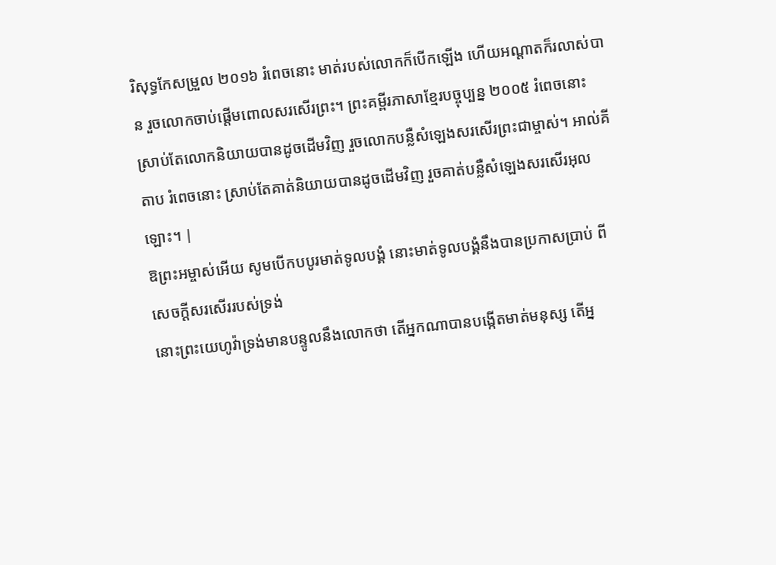រិសុទ្ធកែសម្រួល ២០១៦ រំពេចនោះ មាត់របស់លោកក៏បើកឡើង ហើយអណ្តាតក៏រលាស់បាន រួចលោកចាប់ផ្តើមពោលសរសើរព្រះ។ ព្រះគម្ពីរភាសាខ្មែរបច្ចុប្បន្ន ២០០៥ រំពេចនោះ ស្រាប់តែលោកនិយាយបានដូចដើមវិញ រួចលោកបន្លឺសំឡេងសរសើរព្រះជាម្ចាស់។ អាល់គីតាប រំពេចនោះ ស្រាប់តែគាត់និយាយបានដូចដើមវិញ រួចគាត់បន្លឺសំឡេងសរសើរអុលឡោះ។ |
ឱព្រះអម្ចាស់អើយ សូមបើកបបូរមាត់ទូលបង្គំ នោះមាត់ទូលបង្គំនឹងបានប្រកាសប្រាប់ ពីសេចក្ដីសរសើររបស់ទ្រង់
នោះព្រះយេហូវ៉ាទ្រង់មានបន្ទូលនឹងលោកថា តើអ្នកណាបានបង្កើតមាត់មនុស្ស តើអ្ន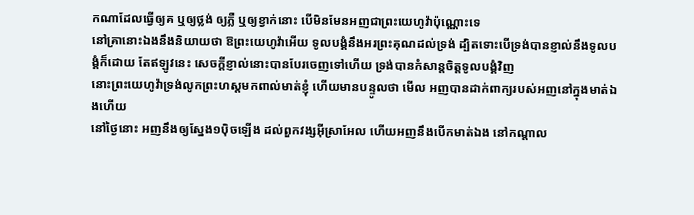កណាដែលធ្វើឲ្យគ ឬឲ្យថ្លង់ ឲ្យភ្លឺ ឬឲ្យខ្វាក់នោះ បើមិនមែនអញជាព្រះយេហូវ៉ាប៉ុណ្ណោះទេ
នៅគ្រានោះឯងនឹងនិយាយថា ឱព្រះយេហូវ៉ាអើយ ទូលបង្គំនឹងអរព្រះគុណដល់ទ្រង់ ដ្បិតទោះបើទ្រង់បានខ្ញាល់នឹងទូលបង្គំក៏ដោយ តែឥឡូវនេះ សេចក្ដីខ្ញាល់នោះបានបែរចេញទៅហើយ ទ្រង់បានកំសាន្តចិត្តទូលបង្គំវិញ
នោះព្រះយេហូវ៉ាទ្រង់លូកព្រះហស្តមកពាល់មាត់ខ្ញុំ ហើយមានបន្ទូលថា មើល អញបានដាក់ពាក្យរបស់អញនៅក្នុងមាត់ឯងហើយ
នៅថ្ងៃនោះ អញនឹងឲ្យស្នែង១ប៉ិចឡើង ដល់ពួកវង្សអ៊ីស្រាអែល ហើយអញនឹងបើកមាត់ឯង នៅកណ្តាល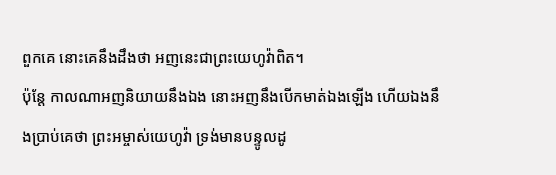ពួកគេ នោះគេនឹងដឹងថា អញនេះជាព្រះយេហូវ៉ាពិត។
ប៉ុន្តែ កាលណាអញនិយាយនឹងឯង នោះអញនឹងបើកមាត់ឯងឡើង ហើយឯងនឹងប្រាប់គេថា ព្រះអម្ចាស់យេហូវ៉ា ទ្រង់មានបន្ទូលដូ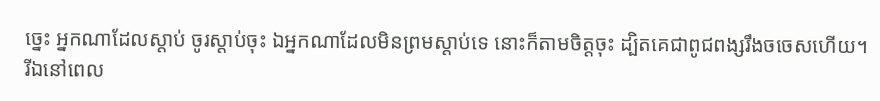ច្នេះ អ្នកណាដែលស្តាប់ ចូរស្តាប់ចុះ ឯអ្នកណាដែលមិនព្រមស្តាប់ទេ នោះក៏តាមចិត្តចុះ ដ្បិតគេជាពូជពង្សរឹងចចេសហើយ។
រីឯនៅពេល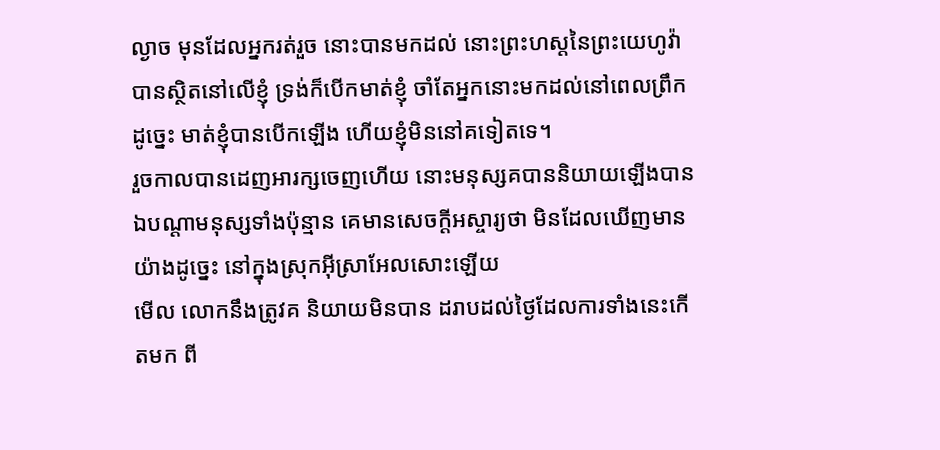ល្ងាច មុនដែលអ្នករត់រួច នោះបានមកដល់ នោះព្រះហស្តនៃព្រះយេហូវ៉ាបានស្ថិតនៅលើខ្ញុំ ទ្រង់ក៏បើកមាត់ខ្ញុំ ចាំតែអ្នកនោះមកដល់នៅពេលព្រឹក ដូច្នេះ មាត់ខ្ញុំបានបើកឡើង ហើយខ្ញុំមិននៅគទៀតទេ។
រួចកាលបានដេញអារក្សចេញហើយ នោះមនុស្សគបាននិយាយឡើងបាន ឯបណ្តាមនុស្សទាំងប៉ុន្មាន គេមានសេចក្ដីអស្ចារ្យថា មិនដែលឃើញមានយ៉ាងដូច្នេះ នៅក្នុងស្រុកអ៊ីស្រាអែលសោះឡើយ
មើល លោកនឹងត្រូវគ និយាយមិនបាន ដរាបដល់ថ្ងៃដែលការទាំងនេះកើតមក ពី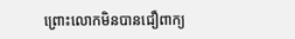ព្រោះលោកមិនបានជឿពាក្យ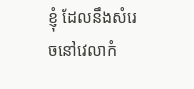ខ្ញុំ ដែលនឹងសំរេចនៅវេលាកំ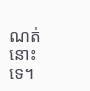ណត់នោះទេ។